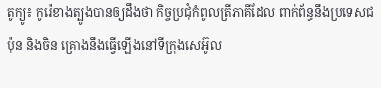តូក្យូ៖ កូរ៉េខាងត្បូងបានឲ្យដឹងថា កិច្ចប្រជុំកំពូលត្រីភាគីដែល ពាក់ព័ន្ធនឹងប្រទេសជប៉ុន និងចិន គ្រោងនឹងធ្វើឡើងនៅទីក្រុងសេអ៊ូល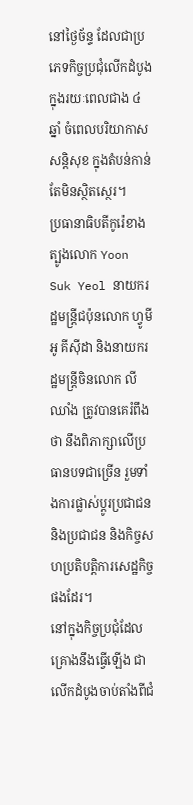នៅថ្ងៃច័ន្ទ ដែលជាប្រភេទកិច្ចប្រជុំលើកដំបូង ក្នុងរយៈពេលជាង ៤ ឆ្នាំ ចំពេលបរិយាកាសសន្តិសុខ ក្នុងតំបន់កាន់តែមិនស្ថិតស្ថេរ។
ប្រធានាធិបតីកូរ៉េខាងត្បូងលោក Yoon Suk Yeol នាយករដ្ឋមន្ត្រីជប៉ុនលោក ហ្វូមីអូ គីស៊ីដា និងនាយករដ្ឋមន្ត្រីចិនលោក លី ឈាំង ត្រូវបានគេរំពឹងថា នឹងពិភាក្សាលើប្រធានបទជាច្រើន រួមទាំងការផ្លាស់ប្តូរប្រជាជន និងប្រជាជន និងកិច្ចសហប្រតិបត្តិការសេដ្ឋកិច្ចផងដែរ។
នៅក្នុងកិច្ចប្រជុំដែលគ្រោងនឹងធ្វើឡើង ជាលើកដំបូងចាប់តាំងពីជំ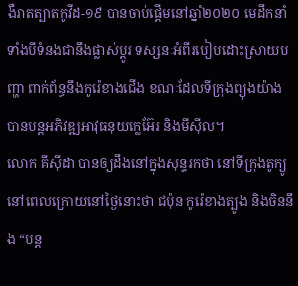ងឺរាតត្បាតកូវីដ-១៩ បានចាប់ផ្តើមនៅឆ្នាំ២០២០ មេដឹកនាំទាំងបីទំនងជានឹងផ្លាស់ប្តូរ ទស្សនៈអំពីរបៀបដោះស្រាយបញ្ហា ពាក់ព័ន្ធនឹងកូរ៉េខាងជើង ខណៈដែលទីក្រុងព្យុងយ៉ាង បានបន្តអភិវឌ្ឍអាវុធនុយក្លេអ៊ែរ និងមីស៊ីល។
លោក គីស៊ីដា បានឲ្យដឹងនៅក្នុងសុន្ទរកថា នៅទីក្រុងតូក្យូនៅពេលក្រោយនៅថ្ងៃនោះថា ជប៉ុន កូរ៉េខាងត្បូង និងចិននឹង “បន្ត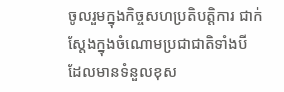ចូលរួមក្នុងកិច្ចសហប្រតិបត្តិការ ជាក់ស្តែងក្នុងចំណោមប្រជាជាតិទាំងបី ដែលមានទំនួលខុស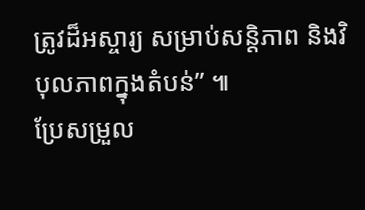ត្រូវដ៏អស្ចារ្យ សម្រាប់សន្តិភាព និងវិបុលភាពក្នុងតំបន់” ៕
ប្រែសម្រួល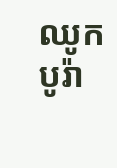ឈូក បូរ៉ា